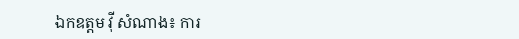ឯកឧត្តម វ៉ី សំណាង៖ ការ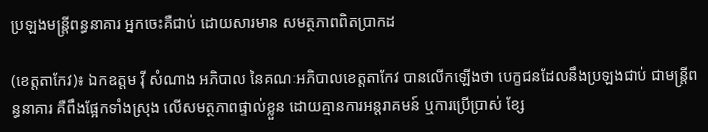ប្រឡងមន្រ្តីពន្ធនាគារ អ្នកចេះគឺជាប់ ដោយសារមាន សមត្ថភាពពិតប្រាកដ

(ខេត្តតាកែវ)៖ ឯកឧត្តម វ៉ី សំណាង អភិបាល នៃគណៈអភិបាលខេត្តតាកែវ បានលើកឡើងថា បេក្ខជនដែលនឹងប្រឡងជាប់ ជាមន្រ្តីពន្ធនាគារ គឺពឹងផ្អែកទាំងស្រុង លើសមត្ថភាពផ្ទាល់ខ្លួន ដោយគ្មានការអន្តរាគមន៍ ឬការប្រើប្រាស់ ខ្សែ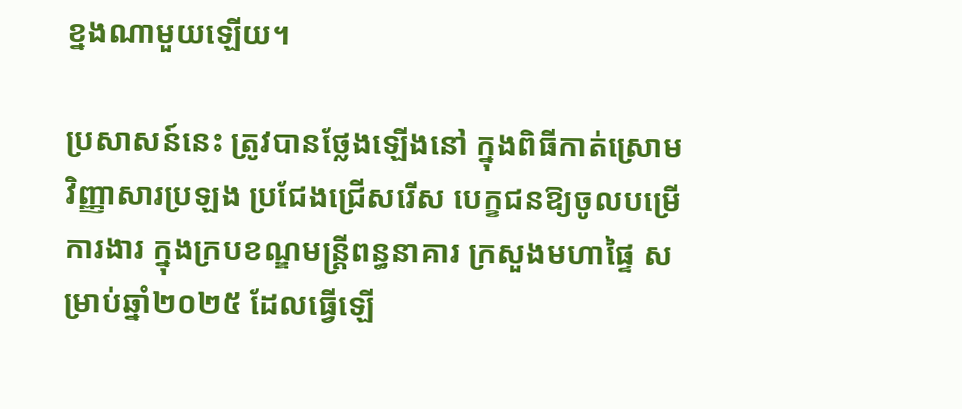ខ្នងណាមួយឡើយ។

ប្រសាសន៍នេះ ត្រូវបានថ្លែងឡើងនៅ ក្នុងពិធីកាត់ស្រោម វិញ្ញាសារប្រឡង ប្រជែងជ្រើសរើស បេក្ខជនឱ្យចូលបម្រើការងារ ក្នុងក្របខណ្ឌមន្រ្តីពន្ធនាគារ ក្រសួងមហាផ្ទៃ សម្រាប់ឆ្នាំ២០២៥ ដែលធ្វើឡើ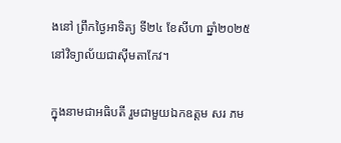ងនៅ ព្រឹកថ្ងៃអាទិត្យ ទី២៤ ខែសីហា ឆ្នាំ២០២៥ នៅវិទ្យាល័យជាស៊ីមតាកែវ។

ក្នុងនាមជាអធិបតី រួមជាមួយឯកឧត្តម សរ ភម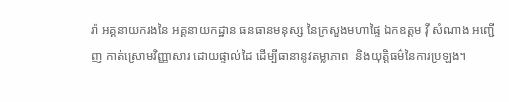រ៉ា អគ្គនាយករងនៃ អគ្គនាយកដ្ឋាន ធនធានមនុស្ស នៃក្រសួងមហាផ្ទៃ ឯកឧត្តម វ៉ី សំណាង អញ្ជើញ កាត់ស្រោមវិញ្ញាសារ ដោយផ្ទាល់ដៃ ដើម្បីធានានូវតម្លាភាព  និងយុត្តិធម៌នៃការប្រឡង។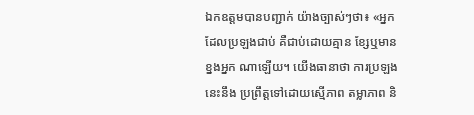ឯកឧត្តមបានបញ្ជាក់ យ៉ាងច្បាស់ៗថា៖ «អ្នកដែលប្រឡងជាប់ គឺជាប់ដោយគ្មាន ខ្សែឬមានខ្នងអ្នក ណាឡើយ។ យើងធានាថា ការប្រឡងនេះនឹង ប្រព្រឹត្តទៅដោយស្មើភាព តម្លាភាព និ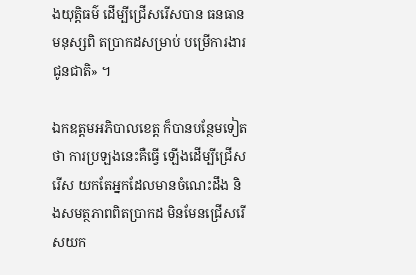ងយុត្តិធម៌ ដើម្បីជ្រើសរើសបាន ធនធានមនុស្សពិ តប្រាកដសម្រាប់ បម្រើការងារជូនជាតិ» ។

ឯកឧត្តមអភិបាលខេត្ត ក៏បានបន្ថែមទៀតថា ការប្រឡងនេះគឺធ្វើ ឡើងដើម្បីជ្រើសរើស យកតែអ្នកដែលមានចំណេះដឹង និងសមត្ថភាពពិតប្រាកដ មិនមែនជ្រើសរើសយក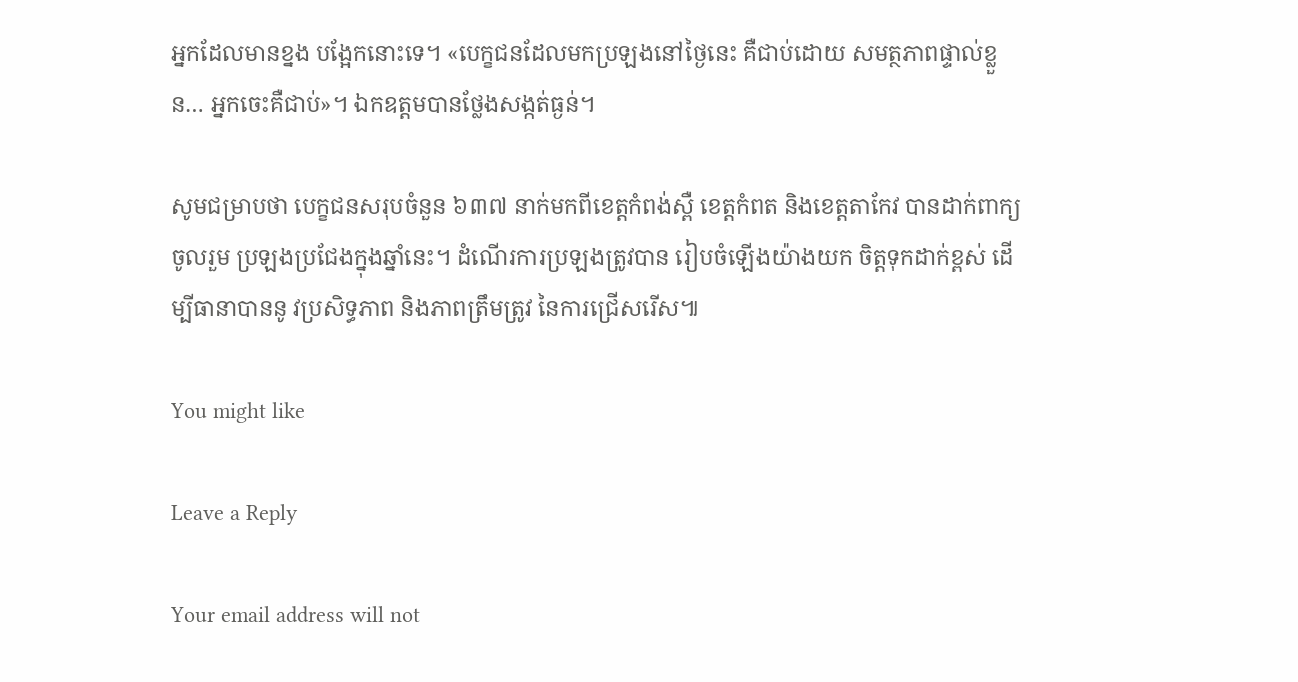អ្នកដែលមានខ្នង បង្អែកនោះទេ។ «បេក្ខជនដែលមកប្រឡងនៅថ្ងៃនេះ គឺជាប់ដោយ សមត្ថភាពផ្ទាល់ខ្លួន… អ្នកចេះគឺជាប់»។ ឯកឧត្តមបានថ្លែងសង្កត់ធ្ងន់។

សូមជម្រាបថា បេក្ខជនសរុបចំនួន ៦៣៧ នាក់មកពីខេត្តកំពង់ស្ពឺ ខេត្តកំពត និងខេត្តតាកែវ បានដាក់ពាក្យចូលរួម ប្រឡងប្រជែងក្នុងឆ្នាំនេះ។ ដំណើរការប្រឡងត្រូវបាន រៀបចំឡើងយ៉ាងយក ចិត្តទុកដាក់ខ្ពស់ ដើម្បីធានាបាននូ វប្រសិទ្ធភាព និងភាពត្រឹមត្រូវ នៃការជ្រើសរើស៕

You might like

Leave a Reply

Your email address will not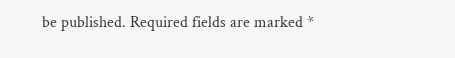be published. Required fields are marked *